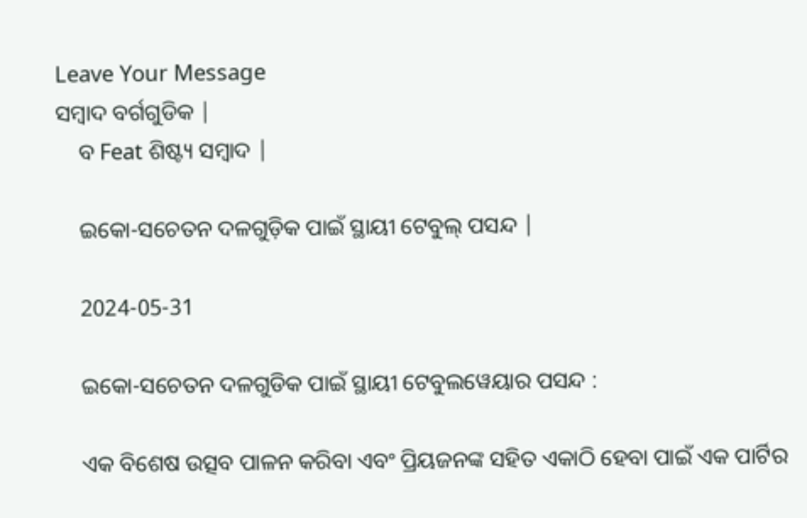Leave Your Message
ସମ୍ବାଦ ବର୍ଗଗୁଡିକ |
    ବ Feat ଶିଷ୍ଟ୍ୟ ସମ୍ବାଦ |

    ଇକୋ-ସଚେତନ ଦଳଗୁଡ଼ିକ ପାଇଁ ସ୍ଥାୟୀ ଟେବୁଲ୍ ପସନ୍ଦ |

    2024-05-31

    ଇକୋ-ସଚେତନ ଦଳଗୁଡିକ ପାଇଁ ସ୍ଥାୟୀ ଟେବୁଲୱେୟାର ପସନ୍ଦ :

    ଏକ ବିଶେଷ ଉତ୍ସବ ପାଳନ କରିବା ଏବଂ ପ୍ରିୟଜନଙ୍କ ସହିତ ଏକାଠି ହେବା ପାଇଁ ଏକ ପାର୍ଟିର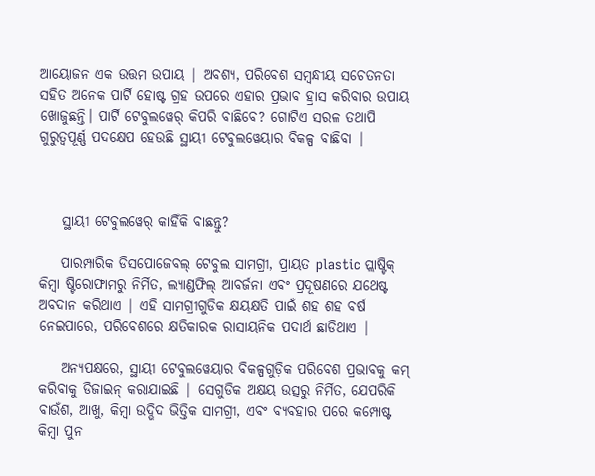ଆୟୋଜନ ଏକ ଉତ୍ତମ ଉପାୟ | ଅବଶ୍ୟ, ପରିବେଶ ସମ୍ବନ୍ଧୀୟ ସଚେତନତା ସହିତ ଅନେକ ପାର୍ଟି ହୋଷ୍ଟ ଗ୍ରହ ଉପରେ ଏହାର ପ୍ରଭାବ ହ୍ରାସ କରିବାର ଉପାୟ ଖୋଜୁଛନ୍ତି। ପାର୍ଟି ଟେବୁଲୱେର୍ କିପରି ବାଛିବେ? ଗୋଟିଏ ସରଳ ତଥାପି ଗୁରୁତ୍ୱପୂର୍ଣ୍ଣ ପଦକ୍ଷେପ ହେଉଛି ସ୍ଥାୟୀ ଟେବୁଲୱେୟାର ବିକଳ୍ପ ବାଛିବା |



    ସ୍ଥାୟୀ ଟେବୁଲୱେର୍ କାହିଁକି ବାଛନ୍ତୁ?

    ପାରମ୍ପାରିକ ଡିସପୋଜେବଲ୍ ଟେବୁଲ ସାମଗ୍ରୀ, ପ୍ରାୟତ plastic ପ୍ଲାଷ୍ଟିକ୍ କିମ୍ବା ଷ୍ଟିରୋଫାମରୁ ନିର୍ମିତ, ଲ୍ୟାଣ୍ଡଫିଲ୍ ଆବର୍ଜନା ଏବଂ ପ୍ରଦୂଷଣରେ ଯଥେଷ୍ଟ ଅବଦାନ କରିଥାଏ | ଏହି ସାମଗ୍ରୀଗୁଡିକ କ୍ଷୟକ୍ଷତି ପାଇଁ ଶହ ଶହ ବର୍ଷ ନେଇପାରେ, ପରିବେଶରେ କ୍ଷତିକାରକ ରାସାୟନିକ ପଦାର୍ଥ ଛାଡିଥାଏ |

    ଅନ୍ୟପକ୍ଷରେ, ସ୍ଥାୟୀ ଟେବୁଲୱେୟାର ବିକଳ୍ପଗୁଡ଼ିକ ପରିବେଶ ପ୍ରଭାବକୁ କମ୍ କରିବାକୁ ଡିଜାଇନ୍ କରାଯାଇଛି | ସେଗୁଡିକ ଅକ୍ଷୟ ଉତ୍ସରୁ ନିର୍ମିତ, ଯେପରିକି ବାଉଁଶ, ଆଖୁ, କିମ୍ବା ଉଦ୍ଭିଦ ଭିତ୍ତିକ ସାମଗ୍ରୀ, ଏବଂ ବ୍ୟବହାର ପରେ କମ୍ପୋଷ୍ଟ କିମ୍ବା ପୁନ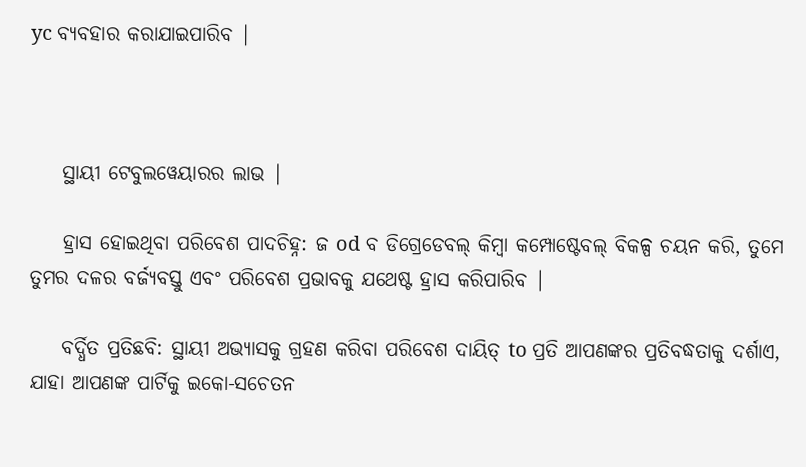yc ବ୍ୟବହାର କରାଯାଇପାରିବ |



    ସ୍ଥାୟୀ ଟେବୁଲୱେୟାରର ଲାଭ |

    ହ୍ରାସ ହୋଇଥିବା ପରିବେଶ ପାଦଚିହ୍ନ: ଜ od ବ ଡିଗ୍ରେଡେବଲ୍ କିମ୍ବା କମ୍ପୋଷ୍ଟେବଲ୍ ବିକଳ୍ପ ଚୟନ କରି, ତୁମେ ତୁମର ଦଳର ବର୍ଜ୍ୟବସ୍ତୁ ଏବଂ ପରିବେଶ ପ୍ରଭାବକୁ ଯଥେଷ୍ଟ ହ୍ରାସ କରିପାରିବ |

    ବର୍ଦ୍ଧିତ ପ୍ରତିଛବି: ସ୍ଥାୟୀ ଅଭ୍ୟାସକୁ ଗ୍ରହଣ କରିବା ପରିବେଶ ଦାୟିତ୍ to ପ୍ରତି ଆପଣଙ୍କର ପ୍ରତିବଦ୍ଧତାକୁ ଦର୍ଶାଏ, ଯାହା ଆପଣଙ୍କ ପାର୍ଟିକୁ ଇକୋ-ସଚେତନ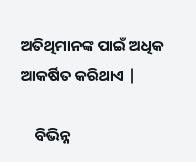ଅତିଥିମାନଙ୍କ ପାଇଁ ଅଧିକ ଆକର୍ଷିତ କରିଥାଏ |

    ବିଭିନ୍ନ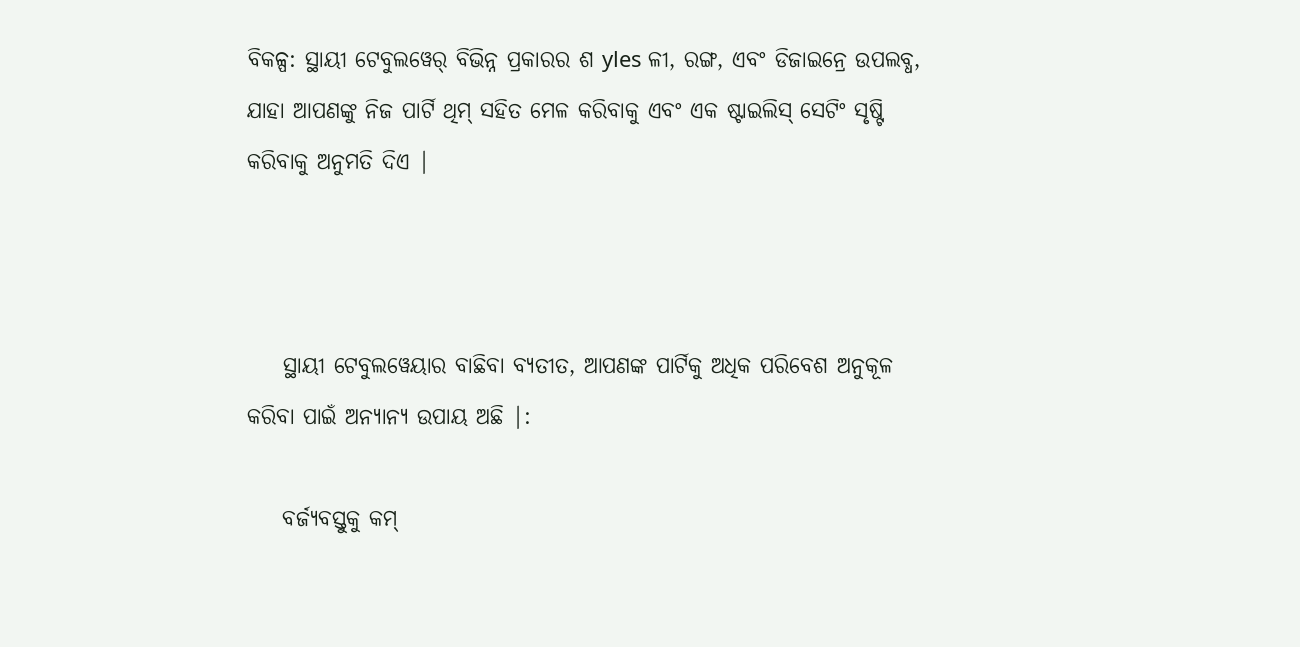ବିକଳ୍ପ: ସ୍ଥାୟୀ ଟେବୁଲୱେର୍ ବିଭିନ୍ନ ପ୍ରକାରର ଶ yles ଳୀ, ରଙ୍ଗ, ଏବଂ ଡିଜାଇନ୍ରେ ଉପଲବ୍ଧ, ଯାହା ଆପଣଙ୍କୁ ନିଜ ପାର୍ଟି ଥିମ୍ ସହିତ ମେଳ କରିବାକୁ ଏବଂ ଏକ ଷ୍ଟାଇଲିସ୍ ସେଟିଂ ସୃଷ୍ଟି କରିବାକୁ ଅନୁମତି ଦିଏ |



    ସ୍ଥାୟୀ ଟେବୁଲୱେୟାର ବାଛିବା ବ୍ୟତୀତ, ଆପଣଙ୍କ ପାର୍ଟିକୁ ଅଧିକ ପରିବେଶ ଅନୁକୂଳ କରିବା ପାଇଁ ଅନ୍ୟାନ୍ୟ ଉପାୟ ଅଛି |:

    ବର୍ଜ୍ୟବସ୍ତୁକୁ କମ୍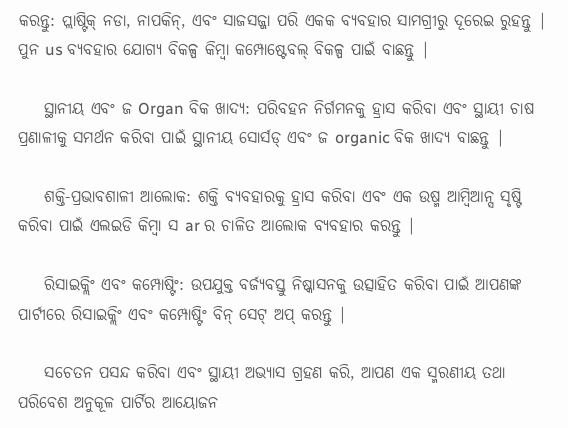କରନ୍ତୁ: ପ୍ଲାଷ୍ଟିକ୍ ନଡା, ନାପକିନ୍, ଏବଂ ସାଜସଜ୍ଜା ପରି ଏକକ ବ୍ୟବହାର ସାମଗ୍ରୀରୁ ଦୂରେଇ ରୁହନ୍ତୁ | ପୁନ us ବ୍ୟବହାର ଯୋଗ୍ୟ ବିକଳ୍ପ କିମ୍ବା କମ୍ପୋଷ୍ଟେବଲ୍ ବିକଳ୍ପ ପାଇଁ ବାଛନ୍ତୁ |

    ସ୍ଥାନୀୟ ଏବଂ ଜ Organ ବିକ ଖାଦ୍ୟ: ପରିବହନ ନିର୍ଗମନକୁ ହ୍ରାସ କରିବା ଏବଂ ସ୍ଥାୟୀ ଚାଷ ପ୍ରଣାଳୀକୁ ସମର୍ଥନ କରିବା ପାଇଁ ସ୍ଥାନୀୟ ସୋର୍ସଡ୍ ଏବଂ ଜ organic ବିକ ଖାଦ୍ୟ ବାଛନ୍ତୁ |

    ଶକ୍ତି-ପ୍ରଭାବଶାଳୀ ଆଲୋକ: ଶକ୍ତି ବ୍ୟବହାରକୁ ହ୍ରାସ କରିବା ଏବଂ ଏକ ଉଷ୍ମ ଆମ୍ବିଆନ୍ସ ସୃଷ୍ଟି କରିବା ପାଇଁ ଏଲଇଡି କିମ୍ବା ସ ar ର ଚାଳିତ ଆଲୋକ ବ୍ୟବହାର କରନ୍ତୁ |

    ରିସାଇକ୍ଲିଂ ଏବଂ କମ୍ପୋଷ୍ଟିଂ: ଉପଯୁକ୍ତ ବର୍ଜ୍ୟବସ୍ତୁ ନିଷ୍କାସନକୁ ଉତ୍ସାହିତ କରିବା ପାଇଁ ଆପଣଙ୍କ ପାର୍ଟୀରେ ରିସାଇକ୍ଲିଂ ଏବଂ କମ୍ପୋଷ୍ଟିଂ ବିନ୍ ସେଟ୍ ଅପ୍ କରନ୍ତୁ |

    ସଚେତନ ପସନ୍ଦ କରିବା ଏବଂ ସ୍ଥାୟୀ ଅଭ୍ୟାସ ଗ୍ରହଣ କରି, ଆପଣ ଏକ ସ୍ମରଣୀୟ ତଥା ପରିବେଶ ଅନୁକୂଳ ପାର୍ଟିର ଆୟୋଜନ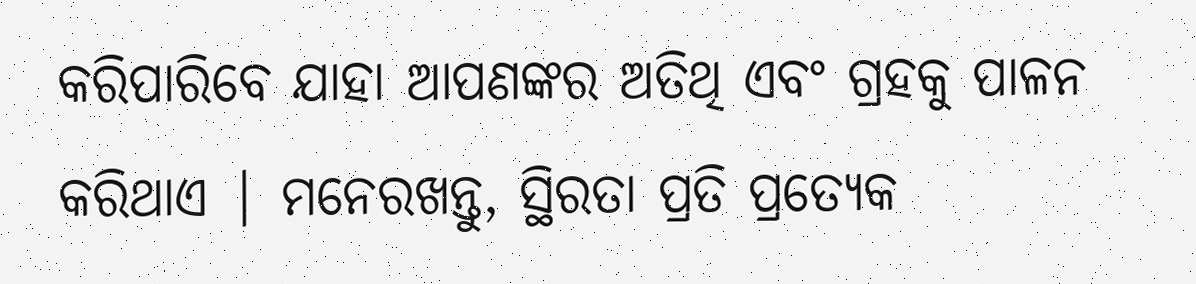କରିପାରିବେ ଯାହା ଆପଣଙ୍କର ଅତିଥି ଏବଂ ଗ୍ରହକୁ ପାଳନ କରିଥାଏ | ମନେରଖନ୍ତୁ, ସ୍ଥିରତା ପ୍ରତି ପ୍ରତ୍ୟେକ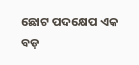ଛୋଟ ପଦକ୍ଷେପ ଏକ ବଡ଼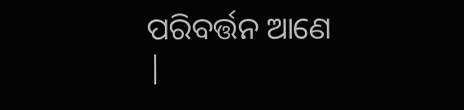ପରିବର୍ତ୍ତନ ଆଣେ |